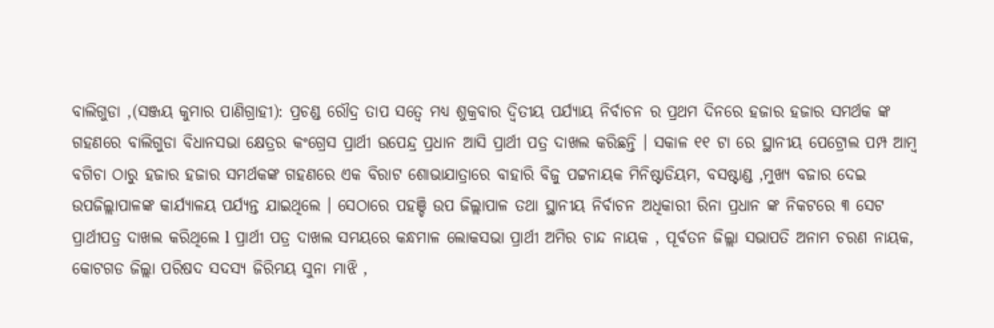ବାଲିଗୁଡା ,(ସଞ୍ଜୟ କୁମାର ପାଣିଗ୍ରାହୀ): ପ୍ରଚଣ୍ଡ ରୌଦ୍ର ତାପ ସତ୍ବେ ମଧ୍ୟ ଶୁକ୍ରବାର ଦ୍ୱିତୀୟ ପର୍ଯ୍ୟାୟ ନିର୍ବାଚନ ର ପ୍ରଥମ ଦିନରେ ହଜାର ହଜାର ସମର୍ଥକ ଙ୍କ ଗହଣରେ ବାଲିଗୁଡା ବିଧାନସଭା କ୍ଷେତ୍ରର କଂଗ୍ରେସ ପ୍ରାର୍ଥୀ ଉପେନ୍ଦ୍ର ପ୍ରଧାନ ଆସି ପ୍ରାର୍ଥୀ ପତ୍ର ଦାଖଲ କରିଛନ୍ତି । ସକାଳ ୧୧ ଟା ରେ ସ୍ଥାନୀୟ ପେଟ୍ରୋଲ ପମ୍ପ ଆମ୍ବ ବଗିଚା ଠାରୁ ହଜାର ହଜାର ସମର୍ଥକଙ୍କ ଗହଣରେ ଏକ ବିରାଟ ଶୋଭାଯାତ୍ରାରେ ବାହାରି ବିଜୁ ପଟ୍ଟନାୟକ ମିନିଷ୍ଟାଡିୟମ, ବସଷ୍ଟାଣ୍ଡ ,ମୁଖ୍ୟ ବଜାର ଦେଇ ଉପଜିଲ୍ଲାପାଳଙ୍କ କାର୍ଯ୍ୟାଳୟ ପର୍ଯ୍ୟନ୍ତ ଯାଇଥିଲେ । ସେଠାରେ ପହଞ୍ଚି ଉପ ଜିଲ୍ଲାପାଳ ତଥା ସ୍ଥାନୀୟ ନିର୍ବାଚନ ଅଧିକାରୀ ରିନା ପ୍ରଧାନ ଙ୍କ ନିକଟରେ ୩ ସେଟ ପ୍ରାର୍ଥୀପତ୍ର ଦାଖଲ କରିଥିଲେ l ପ୍ରାର୍ଥୀ ପତ୍ର ଦାଖଲ ସମୟରେ କନ୍ଧମାଳ ଲୋକସଭା ପ୍ରାର୍ଥୀ ଅମିର ଚାନ୍ଦ ନାୟକ , ପୂର୍ବତନ ଜିଲ୍ଲା ସଭାପତି ଅନାମ ଚରଣ ନାୟକ, କୋଟଗଡ ଜିଲ୍ଲା ପରିଷଦ ସଦସ୍ୟ ଜିରିମୟ ସୁନା ମାଝି ,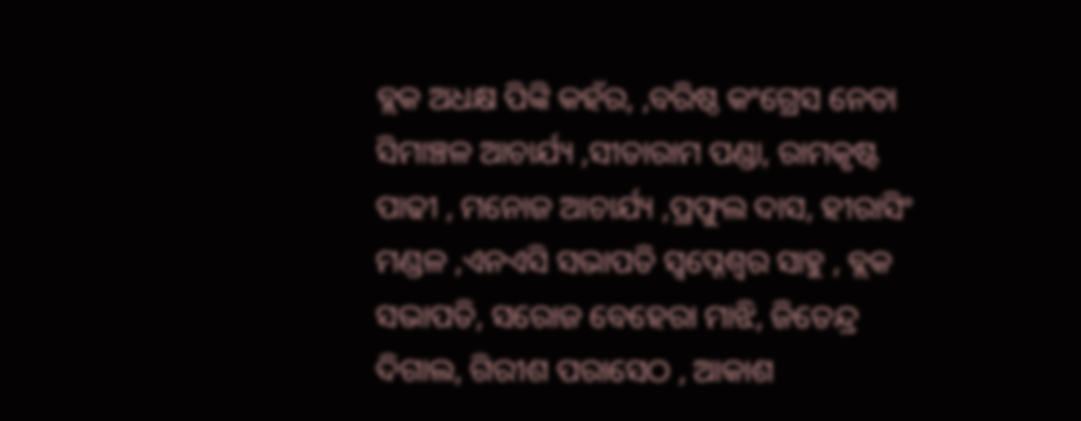ବ୍ଲକ ଅଧକ୍ଷ ପିଙ୍କି କହଁର, ,ବରିଷ୍ଠ କଂଗ୍ରେସ ନେତା ସିମାଞ୍ଚଳ ଆଚାର୍ଯ୍ୟ ,ସୀତାରାମ ପଣ୍ଡା, ରାମକୃଷ୍ଟ ପାଢୀ , ମନୋଜ ଆଚାର୍ଯ୍ୟ ,ପ୍ରଫୁଲ ଦାସ, ହୀରାସିଂ ମଣ୍ଡଳ ,ଏନଏସି ସଭାପତି ସ୍ୱପ୍ନେଶ୍ଵର ସାହୁ , ବ୍ଲକ ସଭାପତି, ସରୋଜ ବେହେରା ମାଝି, ଜିତେନ୍ଦ୍ର ଦିଗାଲ, ଗିରୀଶ ପରାସେଠ , ଆକାଶ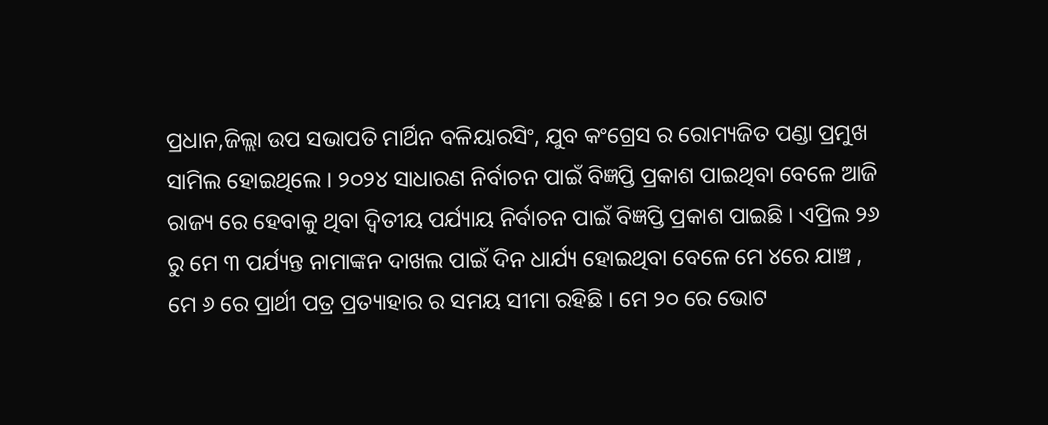ପ୍ରଧାନ,ଜିଲ୍ଲା ଉପ ସଭାପତି ମାର୍ଥିନ ବଳିୟାରସିଂ, ଯୁବ କଂଗ୍ରେସ ର ରୋମ୍ୟଜିତ ପଣ୍ଡା ପ୍ରମୁଖ ସାମିଲ ହୋଇଥିଲେ । ୨୦୨୪ ସାଧାରଣ ନିର୍ବାଚନ ପାଇଁ ବିଜ୍ଞପ୍ତି ପ୍ରକାଶ ପାଇଥିବା ବେଳେ ଆଜି ରାଜ୍ୟ ରେ ହେବାକୁ ଥିବା ଦ୍ୱିତୀୟ ପର୍ଯ୍ୟାୟ ନିର୍ବାଚନ ପାଇଁ ବିଜ୍ଞପ୍ତି ପ୍ରକାଶ ପାଇଛି । ଏପ୍ରିଲ ୨୬ ରୁ ମେ ୩ ପର୍ଯ୍ୟନ୍ତ ନାମାଙ୍କନ ଦାଖଲ ପାଇଁ ଦିନ ଧାର୍ଯ୍ୟ ହୋଇଥିବା ବେଳେ ମେ ୪ରେ ଯାଞ୍ଚ , ମେ ୬ ରେ ପ୍ରାର୍ଥୀ ପତ୍ର ପ୍ରତ୍ୟାହାର ର ସମୟ ସୀମା ରହିଛି । ମେ ୨୦ ରେ ଭୋଟ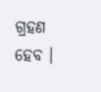ଗ୍ରହଣ ହେବ ।